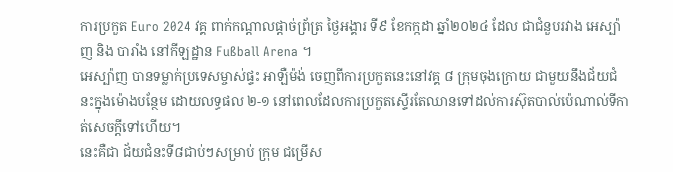ការប្រកួត Euro 2024 វគ្គ ពាក់កណ្តាលផ្តាច់ព្រ័ត្រ ថ្ងៃអង្គារ ទី៩ ខែកក្កដា ឆ្នាំ២០២៤ ដែល ជាជំនួបរវាង អេស្ប៉ាញ និង បារាំង នៅកីឡដ្ឋាន Fußball Arena ។
អេស្ប៉ាញ បានទម្លាក់ប្រទេសម្ចាស់ផ្ទះ អាឡឺម៉ង់ ចេញពីការប្រកួតនេះនៅវគ្គ ៨ ក្រុមចុងក្រោយ ជាមួយនឹងជ័យជំនះក្នុងម៉ោងបន្ថែម ដោយលទ្ធផល ២-១ នៅពេលដែលការប្រកួតស្ទើរតែឈានទៅដល់ការស៊ុតបាល់ប៉េណាល់ទីកាត់សេចក្តីទៅហើយ។
នេះគឺជា ជ័យជំនះទី៨ជាប់ៗសម្រាប់ ក្រុម ជម្រើស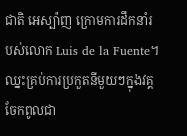ជាតិ អេស្ប៉ាញ ក្រោមការដឹកនាំរបស់លោក Luis de la Fuente។ ឈ្នះគ្រប់ការប្រកួតនីមួយៗក្នុងវគ្គចែកពូលជា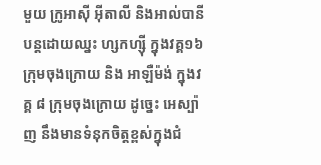មួយ ក្រូអាស៊ី អ៊ីតាលី និងអាល់បានី បន្តដោយឈ្នះ ហ្សកហ្ស៊ី ក្នុងវគ្គ១៦ក្រុមចុងក្រោយ និង អាឡឺម៉ង់ ក្នុងវគ្គ ៨ ក្រុមចុងក្រោយ ដូច្នេះ អេស្ប៉ាញ នឹងមានទំនុកចិត្តខ្ពស់ក្នុងជំ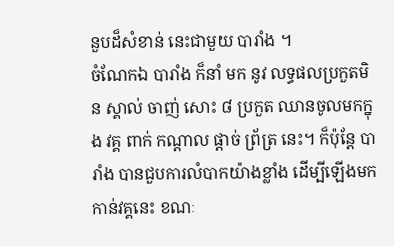នួបដ៏សំខាន់ នេះជាមួយ បារាំង ។
ចំណែកឯ បារាំង ក៏នាំ មក នូវ លទ្ធផលប្រកួតមិន ស្គាល់ ចាញ់ សោះ ៨ ប្រកួត ឈានចូលមកក្នុង វគ្គ ពាក់ កណ្តាល ផ្តាច់ ព្រ័ត្រ នេះ។ ក៏ប៉ុន្តែ បារាំង បានជួបការលំបាកយ៉ាងខ្លាំង ដើម្បីឡើងមកកាន់វគ្គនេះ ខណៈ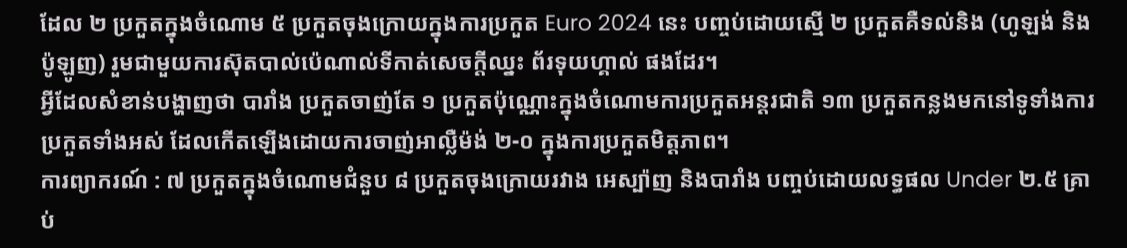ដែល ២ ប្រកួតក្នុងចំណោម ៥ ប្រកួតចុងក្រោយក្នុងការប្រកួត Euro 2024 នេះ បញ្ចប់ដោយស្មើ ២ ប្រកួតគឺទល់និង (ហូឡង់ និងប៉ូឡូញ) រួមជាមួយការស៊ុតបាល់ប៉េណាល់ទីកាត់សេចក្តីឈ្នះ ព័រទុយហ្គាល់ ផងដែរ។
អ្វីដែលសំខាន់បង្ហាញថា បារាំង ប្រកួតចាញ់តែ ១ ប្រកួតប៉ុណ្ណោះក្នុងចំណោមការប្រកួតអន្តរជាតិ ១៣ ប្រកួតកន្លងមកនៅទូទាំងការប្រកួតទាំងអស់ ដែលកើតឡើងដោយការចាញ់អាល្លឺម៉ង់ ២-០ ក្នុងការប្រកួតមិត្តភាព។
ការព្យាករណ៍ : ៧ ប្រកួតក្នុងចំណោមជំនួប ៨ ប្រកួតចុងក្រោយរវាង អេស្ប៉ាញ និងបារាំង បញ្ចប់ដោយលទ្ធផល Under ២.៥ គ្រាប់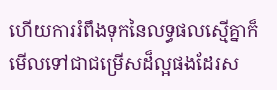ហើយការរំពឹងទុកនៃលទ្ធផលស្មើគ្នាក៏មើលទៅជាជម្រើសដ៏ល្អផងដែរស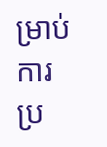ម្រាប់ការប្រ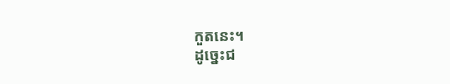កួតនេះ។
ដូច្នេះជ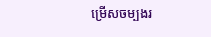ម្រេីសចម្បងរ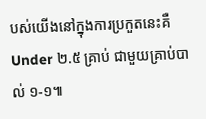បស់យើងនៅក្នុងការប្រកួតនេះគឺ Under ២.៥ គ្រាប់ ជាមួយគ្រាប់បាល់ ១-១៕